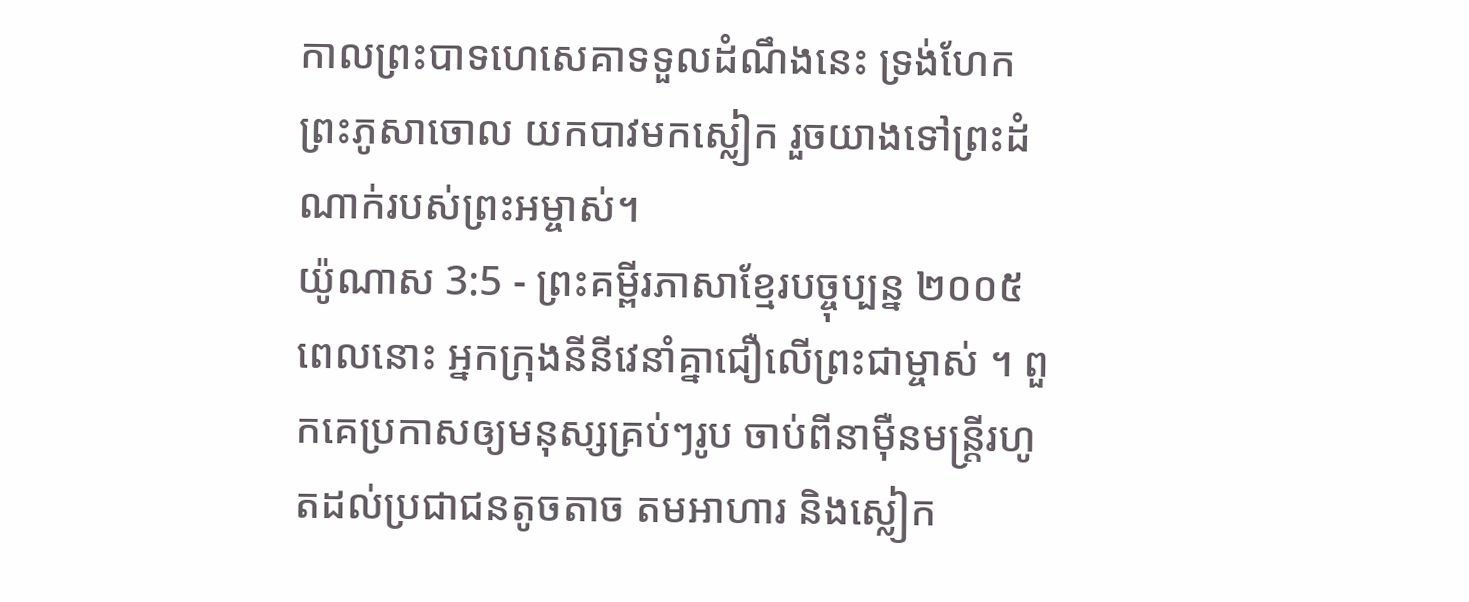កាលព្រះបាទហេសេគាទទួលដំណឹងនេះ ទ្រង់ហែកព្រះភូសាចោល យកបាវមកស្លៀក រួចយាងទៅព្រះដំណាក់របស់ព្រះអម្ចាស់។
យ៉ូណាស 3:5 - ព្រះគម្ពីរភាសាខ្មែរបច្ចុប្បន្ន ២០០៥ ពេលនោះ អ្នកក្រុងនីនីវេនាំគ្នាជឿលើព្រះជាម្ចាស់ ។ ពួកគេប្រកាសឲ្យមនុស្សគ្រប់ៗរូប ចាប់ពីនាម៉ឺនមន្ត្រីរហូតដល់ប្រជាជនតូចតាច តមអាហារ និងស្លៀក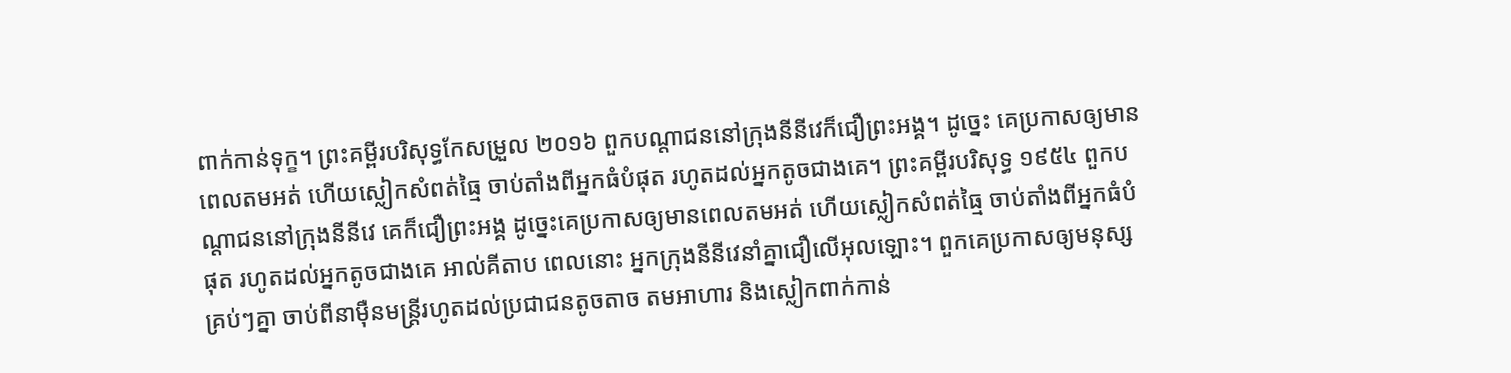ពាក់កាន់ទុក្ខ។ ព្រះគម្ពីរបរិសុទ្ធកែសម្រួល ២០១៦ ពួកបណ្ដាជននៅក្រុងនីនីវេក៏ជឿព្រះអង្គ។ ដូច្នេះ គេប្រកាសឲ្យមានពេលតមអត់ ហើយស្លៀកសំពត់ធ្មៃ ចាប់តាំងពីអ្នកធំបំផុត រហូតដល់អ្នកតូចជាងគេ។ ព្រះគម្ពីរបរិសុទ្ធ ១៩៥៤ ពួកបណ្តាជននៅក្រុងនីនីវេ គេក៏ជឿព្រះអង្គ ដូច្នេះគេប្រកាសឲ្យមានពេលតមអត់ ហើយស្លៀកសំពត់ធ្មៃ ចាប់តាំងពីអ្នកធំបំផុត រហូតដល់អ្នកតូចជាងគេ អាល់គីតាប ពេលនោះ អ្នកក្រុងនីនីវេនាំគ្នាជឿលើអុលឡោះ។ ពួកគេប្រកាសឲ្យមនុស្សគ្រប់ៗគ្នា ចាប់ពីនាម៉ឺនមន្ត្រីរហូតដល់ប្រជាជនតូចតាច តមអាហារ និងស្លៀកពាក់កាន់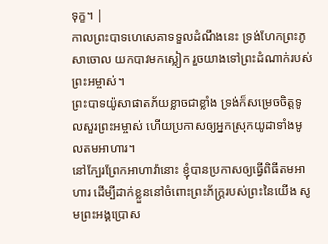ទុក្ខ។ |
កាលព្រះបាទហេសេគាទទួលដំណឹងនេះ ទ្រង់ហែកព្រះភូសាចោល យកបាវមកស្លៀក រួចយាងទៅព្រះដំណាក់របស់ព្រះអម្ចាស់។
ព្រះបាទយ៉ូសាផាតភ័យខ្លាចជាខ្លាំង ទ្រង់ក៏សម្រេចចិត្តទូលសួរព្រះអម្ចាស់ ហើយប្រកាសឲ្យអ្នកស្រុកយូដាទាំងមូលតមអាហារ។
នៅក្បែរព្រែកអាហាវ៉ានោះ ខ្ញុំបានប្រកាសឲ្យធ្វើពិធីតមអាហារ ដើម្បីដាក់ខ្លួននៅចំពោះព្រះភ័ក្ត្ររបស់ព្រះនៃយើង សូមព្រះអង្គប្រោស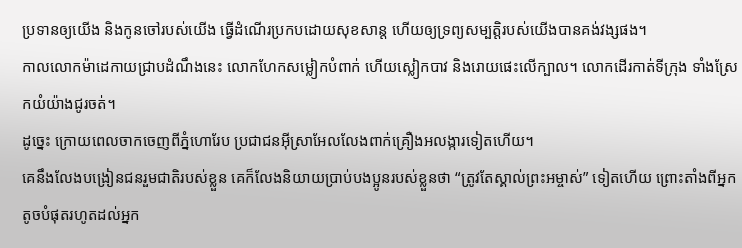ប្រទានឲ្យយើង និងកូនចៅរបស់យើង ធ្វើដំណើរប្រកបដោយសុខសាន្ត ហើយឲ្យទ្រព្យសម្បត្តិរបស់យើងបានគង់វង្សផង។
កាលលោកម៉ាដេកាយជ្រាបដំណឹងនេះ លោកហែកសម្លៀកបំពាក់ ហើយស្លៀកបាវ និងរោយផេះលើក្បាល។ លោកដើរកាត់ទីក្រុង ទាំងស្រែកយំយ៉ាងជូរចត់។
ដូច្នេះ ក្រោយពេលចាកចេញពីភ្នំហោរែប ប្រជាជនអ៊ីស្រាអែលលែងពាក់គ្រឿងអលង្ការទៀតហើយ។
គេនឹងលែងបង្រៀនជនរួមជាតិរបស់ខ្លួន គេក៏លែងនិយាយប្រាប់បងប្អូនរបស់ខ្លួនថា “ត្រូវតែស្គាល់ព្រះអម្ចាស់” ទៀតហើយ ព្រោះតាំងពីអ្នកតូចបំផុតរហូតដល់អ្នក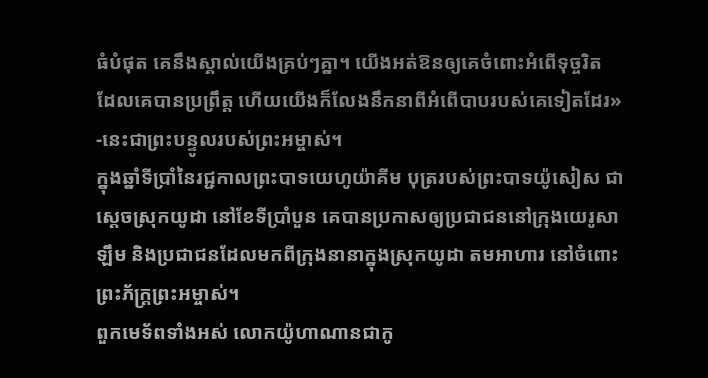ធំបំផុត គេនឹងស្គាល់យើងគ្រប់ៗគ្នា។ យើងអត់ឱនឲ្យគេចំពោះអំពើទុច្ចរិត ដែលគេបានប្រព្រឹត្ត ហើយយើងក៏លែងនឹកនាពីអំពើបាបរបស់គេទៀតដែរ» -នេះជាព្រះបន្ទូលរបស់ព្រះអម្ចាស់។
ក្នុងឆ្នាំទីប្រាំនៃរជ្ជកាលព្រះបាទយេហូយ៉ាគីម បុត្ររបស់ព្រះបាទយ៉ូសៀស ជាស្ដេចស្រុកយូដា នៅខែទីប្រាំបួន គេបានប្រកាសឲ្យប្រជាជននៅក្រុងយេរូសាឡឹម និងប្រជាជនដែលមកពីក្រុងនានាក្នុងស្រុកយូដា តមអាហារ នៅចំពោះព្រះភ័ក្ត្រព្រះអម្ចាស់។
ពួកមេទ័ពទាំងអស់ លោកយ៉ូហាណានជាកូ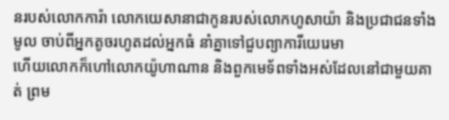នរបស់លោកការ៉ា លោកយេសានាជាកូនរបស់លោកហូសាយ៉ា និងប្រជាជនទាំងមូល ចាប់ពីអ្នកតូចរហូតដល់អ្នកធំ នាំគ្នាទៅជួបព្យាការីយេរេមា
ហើយលោកក៏ហៅលោកយ៉ូហាណាន និងពួកមេទ័ពទាំងអស់ដែលនៅជាមួយគាត់ ព្រម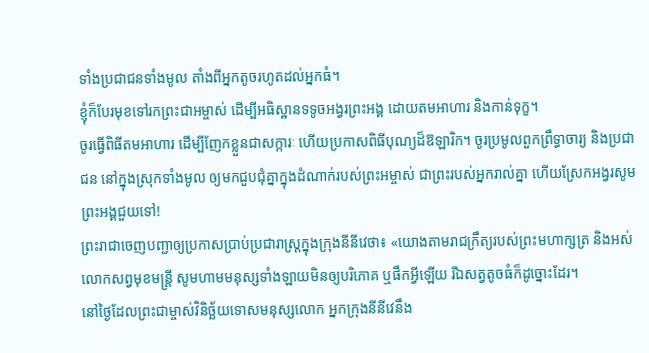ទាំងប្រជាជនទាំងមូល តាំងពីអ្នកតូចរហូតដល់អ្នកធំ។
ខ្ញុំក៏បែរមុខទៅរកព្រះជាអម្ចាស់ ដើម្បីអធិស្ឋានទទូចអង្វរព្រះអង្គ ដោយតមអាហារ និងកាន់ទុក្ខ។
ចូរធ្វើពិធីតមអាហារ ដើម្បីញែកខ្លួនជាសក្ការៈ ហើយប្រកាសពិធីបុណ្យដ៏ឱឡារិក។ ចូរប្រមូលពួកព្រឹទ្ធាចារ្យ និងប្រជាជន នៅក្នុងស្រុកទាំងមូល ឲ្យមកជួបជុំគ្នាក្នុងដំណាក់របស់ព្រះអម្ចាស់ ជាព្រះរបស់អ្នករាល់គ្នា ហើយស្រែកអង្វរសូមព្រះអង្គជួយទៅ!
ព្រះរាជាចេញបញ្ជាឲ្យប្រកាសប្រាប់ប្រជារាស្ត្រក្នុងក្រុងនីនីវេថា៖ «យោងតាមរាជក្រឹត្យរបស់ព្រះមហាក្សត្រ និងអស់លោកសព្វមុខមន្ត្រី សូមហាមមនុស្សទាំងឡាយមិនឲ្យបរិភោគ ឬផឹកអ្វីឡើយ រីឯសត្វតូចធំក៏ដូច្នោះដែរ។
នៅថ្ងៃដែលព្រះជាម្ចាស់វិនិច្ឆ័យទោសមនុស្សលោក អ្នកក្រុងនីនីវេនឹង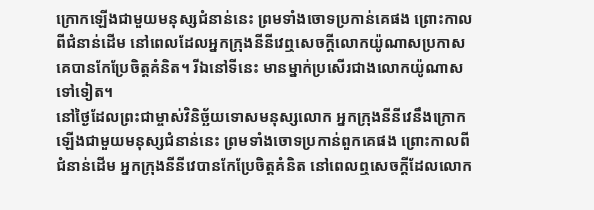ក្រោកឡើងជាមួយមនុស្សជំនាន់នេះ ព្រមទាំងចោទប្រកាន់គេផង ព្រោះកាលពីជំនាន់ដើម នៅពេលដែលអ្នកក្រុងនីនីវេឮសេចក្ដីលោកយ៉ូណាសប្រកាស គេបានកែប្រែចិត្តគំនិត។ រីឯនៅទីនេះ មានម្នាក់ប្រសើរជាងលោកយ៉ូណាសទៅទៀត។
នៅថ្ងៃដែលព្រះជាម្ចាស់វិនិច្ឆ័យទោសមនុស្សលោក អ្នកក្រុងនីនីវេនឹងក្រោកឡើងជាមួយមនុស្សជំនាន់នេះ ព្រមទាំងចោទប្រកាន់ពួកគេផង ព្រោះកាលពីជំនាន់ដើម អ្នកក្រុងនីនីវេបានកែប្រែចិត្តគំនិត នៅពេលឮសេចក្ដីដែលលោក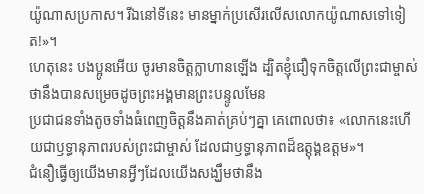យ៉ូណាសប្រកាស។ រីឯនៅទីនេះ មានម្នាក់ប្រសើរលើសលោកយ៉ូណាសទៅទៀត!»។
ហេតុនេះ បងប្អូនអើយ ចូរមានចិត្តក្លាហានឡើង ដ្បិតខ្ញុំជឿទុកចិត្តលើព្រះជាម្ចាស់ថានឹងបានសម្រេចដូចព្រះអង្គមានព្រះបន្ទូលមែន
ប្រជាជនទាំងតូចទាំងធំពេញចិត្តនឹងគាត់គ្រប់ៗគ្នា គេពោលថា៖ «លោកនេះហើយជាឫទ្ធានុភាពរបស់ព្រះជាម្ចាស់ ដែលជាឫទ្ធានុភាពដ៏ឧត្តុង្គឧត្ដម»។
ជំនឿធ្វើឲ្យយើងមានអ្វីៗដែលយើងសង្ឃឹមថានឹង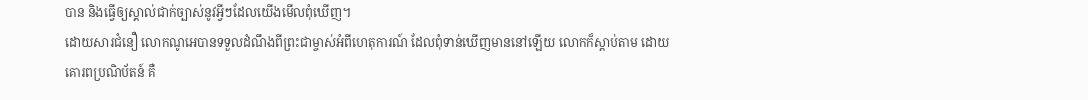បាន និងធ្វើឲ្យស្គាល់ជាក់ច្បាស់នូវអ្វីៗដែលយើងមើលពុំឃើញ។
ដោយសារជំនឿ លោកណូអេបានទទួលដំណឹងពីព្រះជាម្ចាស់អំពីហេតុការណ៍ ដែលពុំទាន់ឃើញមាននៅឡើយ លោកក៏ស្ដាប់តាម ដោយគោរពប្រណិប័តន៍ គឺ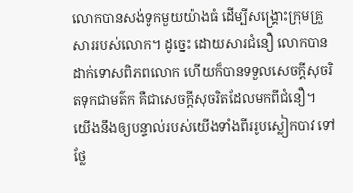លោកបានសង់ទូកមួយយ៉ាងធំ ដើម្បីសង្គ្រោះក្រុមគ្រួសាររបស់លោក។ ដូច្នេះ ដោយសារជំនឿ លោកបានដាក់ទោសពិភពលោក ហើយក៏បានទទួលសេចក្ដីសុចរិតទុកជាមត៌ក គឺជាសេចក្ដីសុចរិតដែលមកពីជំនឿ។
យើងនឹងឲ្យបន្ទាល់របស់យើងទាំងពីររូបស្លៀកបាវ ទៅថ្លែ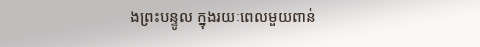ងព្រះបន្ទូល ក្នុងរយៈពេលមួយពាន់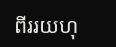ពីររយហុ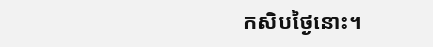កសិបថ្ងៃនោះ។